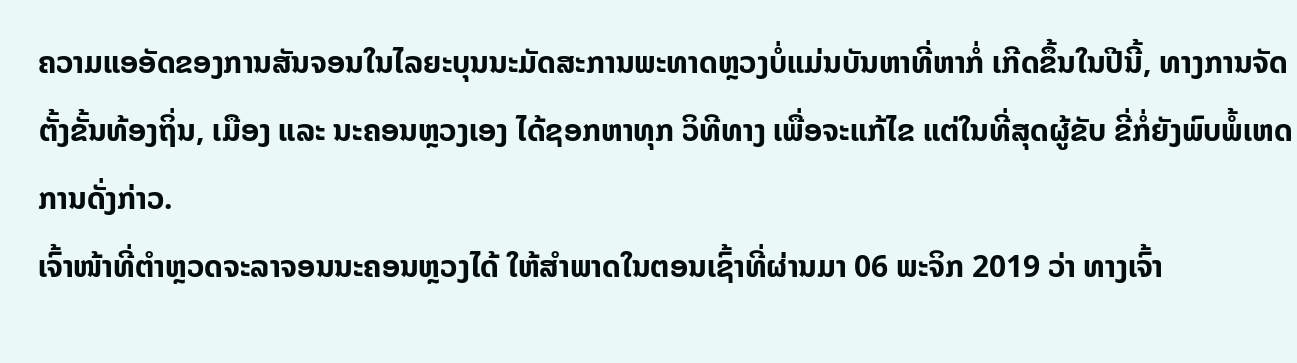ຄວາມແອອັດຂອງການສັນຈອນໃນໄລຍະບຸນນະມັດສະການພະທາດຫຼວງບໍ່ແມ່ນບັນຫາທີ່ຫາກໍ່ ເກີດຂຶ້ນໃນປີນີ້, ທາງການຈັດຕັ້ງຂັ້ນທ້ອງຖິ່ນ, ເມືອງ ແລະ ນະຄອນຫຼວງເອງ ໄດ້ຊອກຫາທຸກ ວິທີທາງ ເພື່ອຈະແກ້ໄຂ ແຕ່ໃນທີ່ສຸດຜູ້ຂັບ ຂີ່ກໍ່ຍັງພົບພໍ້ເຫດການດັ່ງກ່າວ.
ເຈົ້າໜ້າທີ່ຕຳຫຼວດຈະລາຈອນນະຄອນຫຼວງໄດ້ ໃຫ້ສຳພາດໃນຕອນເຊົ້າທີ່ຜ່ານມາ 06 ພະຈິກ 2019 ວ່າ ທາງເຈົ້າ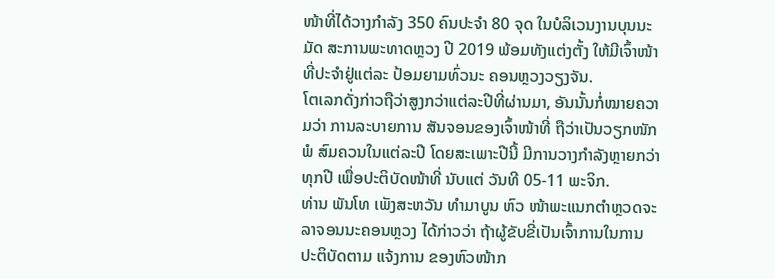ໜ້າທີ່ໄດ້ວາງກຳລັງ 350 ຄົນປະຈຳ 80 ຈຸດ ໃນບໍລິເວນງານບຸນນະມັດ ສະການພະທາດຫຼວງ ປີ 2019 ພ້ອມທັງແຕ່ງຕັ້ງ ໃຫ້ມີເຈົ້າໜ້າທີ່ປະຈຳຢູ່ແຕ່ລະ ປ້ອມຍາມທົ່ວນະ ຄອນຫຼວງວຽງຈັນ.
ໂຕເລກດັ່ງກ່າວຖືວ່າສູງກວ່າແຕ່ລະປີທີ່ຜ່ານມາ, ອັນນັ້ນກໍ່ໝາຍຄວາມວ່າ ການລະບາຍການ ສັນຈອນຂອງເຈົ້າໜ້າທີ່ ຖືວ່າເປັນວຽກໜັກພໍ ສົມຄວນໃນແຕ່ລະປີ ໂດຍສະເພາະປີນີ້ ມີການວາງກຳລັງຫຼາຍກວ່າທຸກປີ ເພື່ອປະຕິບັດໜ້າທີ່ ນັບແຕ່ ວັນທີ 05-11 ພະຈິກ.
ທ່ານ ພັນໂທ ເພັງສະຫວັນ ທຳມາບູນ ຫົວ ໜ້າພະແນກຕຳຫຼວດຈະລາຈອນນະຄອນຫຼວງ ໄດ້ກ່າວວ່າ ຖ້າຜູ້ຂັບຂີ່ເປັນເຈົ້າການໃນການ ປະຕິບັດຕາມ ແຈ້ງການ ຂອງຫົວໜ້າກ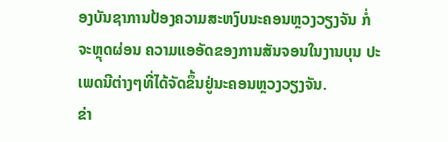ອງບັນຊາການປ້ອງຄວາມສະຫງົບນະຄອນຫຼວງວຽງຈັນ ກໍ່ຈະຫຼຸດຜ່ອນ ຄວາມແອອັດຂອງການສັນຈອນໃນງານບຸນ ປະເພດນີຕ່າງໆທີ່ໄດ້ຈັດຂຶ້ນຢູ່ນະຄອນຫຼວງວຽງຈັນ.
ຂ່າ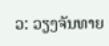ວ: ວຽງຈັນທາຍ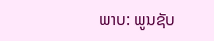ພາບ: ພູນຊັບ